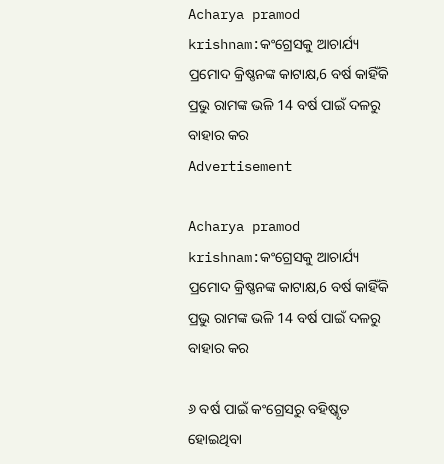Acharya pramod krishnam:କଂଗ୍ରେସକୁ ଆଚାର୍ଯ୍ୟ ପ୍ରମୋଦ କ୍ରିଷ୍ଣନଙ୍କ କାଟାକ୍ଷ,6 ବର୍ଷ କାହିଁକି ପ୍ରଭୁ ରାମଙ୍କ ଭଳି 14 ବର୍ଷ ପାଇଁ ଦଳରୁ ବାହାର କର
Advertisement

Acharya pramod krishnam:କଂଗ୍ରେସକୁ ଆଚାର୍ଯ୍ୟ ପ୍ରମୋଦ କ୍ରିଷ୍ଣନଙ୍କ କାଟାକ୍ଷ,6 ବର୍ଷ କାହିଁକି ପ୍ରଭୁ ରାମଙ୍କ ଭଳି 14 ବର୍ଷ ପାଇଁ ଦଳରୁ ବାହାର କର

୬ ବର୍ଷ ପାଇଁ କଂଗ୍ରେସରୁ ବହିଷ୍କୃତ ହୋଇଥିବା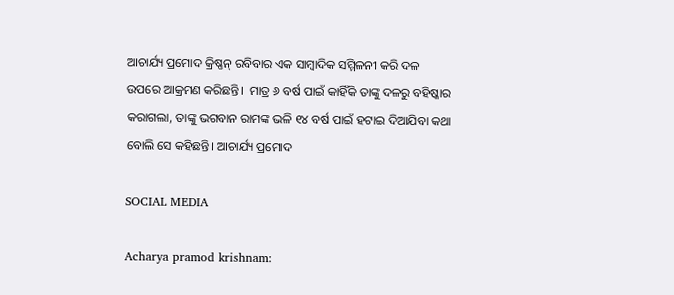ଆଚାର୍ଯ୍ୟ ପ୍ରମୋଦ କ୍ରିଷ୍ଣନ୍ ରବିବାର ଏକ ସାମ୍ବାଦିକ ସମ୍ମିଳନୀ କରି ଦଳ ଉପରେ ଆକ୍ରମଣ କରିଛନ୍ତି।  ମାତ୍ର ୬ ବର୍ଷ ପାଇଁ କାହିଁକି ତାଙ୍କୁ ଦଳରୁ ବହିଷ୍କାର କରାଗଲା, ତାଙ୍କୁ ଭଗବାନ ରାମଙ୍କ ଭଳି ୧୪ ବର୍ଷ ପାଇଁ ହଟାଇ ଦିଆଯିବା କଥା ବୋଲି ସେ କହିଛନ୍ତି। ଆଚାର୍ଯ୍ୟ ପ୍ରମୋଦ

SOCIAL MEDIA

Acharya pramod krishnam: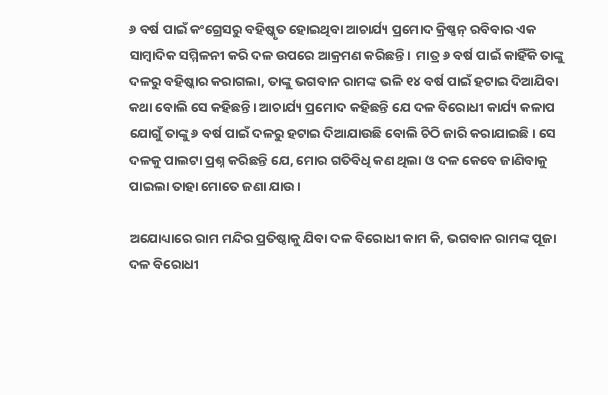୬ ବର୍ଷ ପାଇଁ କଂଗ୍ରେସରୁ ବହିଷ୍କୃତ ହୋଇଥିବା ଆଚାର୍ଯ୍ୟ ପ୍ରମୋଦ କ୍ରିଷ୍ଣନ୍ ରବିବାର ଏକ ସାମ୍ବାଦିକ ସମ୍ମିଳନୀ କରି ଦଳ ଉପରେ ଆକ୍ରମଣ କରିଛନ୍ତି।  ମାତ୍ର ୬ ବର୍ଷ ପାଇଁ କାହିଁକି ତାଙ୍କୁ ଦଳରୁ ବହିଷ୍କାର କରାଗଲା, ତାଙ୍କୁ ଭଗବାନ ରାମଙ୍କ ଭଳି ୧୪ ବର୍ଷ ପାଇଁ ହଟାଇ ଦିଆଯିବା କଥା ବୋଲି ସେ କହିଛନ୍ତି। ଆଚାର୍ଯ୍ୟ ପ୍ରମୋଦ କହିଛନ୍ତି ଯେ ଦଳ ବିରୋଧୀ କାର୍ଯ୍ୟ କଳାପ ଯୋଗୁଁ ତାଙ୍କୁ ୬ ବର୍ଷ ପାଇଁ ଦଳରୁ ହଟାଇ ଦିଆଯାଉଛି ବୋଲି ଚିଠି ଜାରି କରାଯାଇଛି। ସେ ଦଳକୁ ପାଲଟା ପ୍ରଶ୍ନ କରିଛନ୍ତି ଯେ, ମୋର ଗତିବିଧି କଣ ଥିଲା ଓ ଦଳ କେବେ ଜାଣିବାକୁ ପାଇଲା ତାହା ମୋତେ ଜଣା ଯାଉ।

ଅଯୋଧ୍ୟାରେ ରାମ ମନ୍ଦିର ପ୍ରତିଷ୍ଠାକୁ ଯିବା ଦଳ ବିରୋଧୀ କାମ କି, ଭଗବାନ ରାମଙ୍କ ପୂଜା ଦଳ ବିରୋଧୀ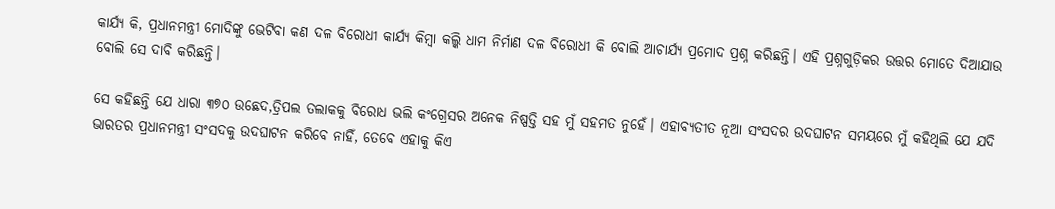କାର୍ଯ୍ୟ କି, ପ୍ରଧାନମନ୍ତ୍ରୀ ମୋଦିଙ୍କୁ ଭେଟିବା କଣ ଦଳ ବିରୋଧୀ କାର୍ଯ୍ୟ କିମ୍ବା କଲ୍କି ଧାମ ନିର୍ମାଣ ଦଳ ବିରୋଧୀ କି ବୋଲି ଆଚାର୍ଯ୍ୟ ପ୍ରମୋଦ ପ୍ରଶ୍ନ କରିଛନ୍ତି। ଏହି ପ୍ରଶ୍ନଗୁଡ଼ିକର ଉତ୍ତର ମୋତେ ଦିଆଯାଉ ବୋଲି ସେ ଦାବି କରିଛନ୍ତି।

ସେ କହିଛନ୍ତି ଯେ ଧାରା ୩୭୦ ଉଛେଦ,ତ୍ରିପଲ ତଲାକକୁ ବିରୋଧ ଭଲି କଂଗ୍ରେସର ଅନେକ ନିଷ୍ପତ୍ତି ସହ ମୁଁ ସହମତ ନୁହେଁ। ଏହାବ୍ୟତୀତ ନୂଆ ସଂସଦର ଉଦଘାଟନ ସମୟରେ ମୁଁ କହିଥିଲି ଯେ ଯଦି ଭାରତର ପ୍ରଧାନମନ୍ତ୍ରୀ ସଂସଦକୁ ଉଦଘାଟନ କରିବେ ନାହିଁ, ତେବେ ଏହାକୁ କିଏ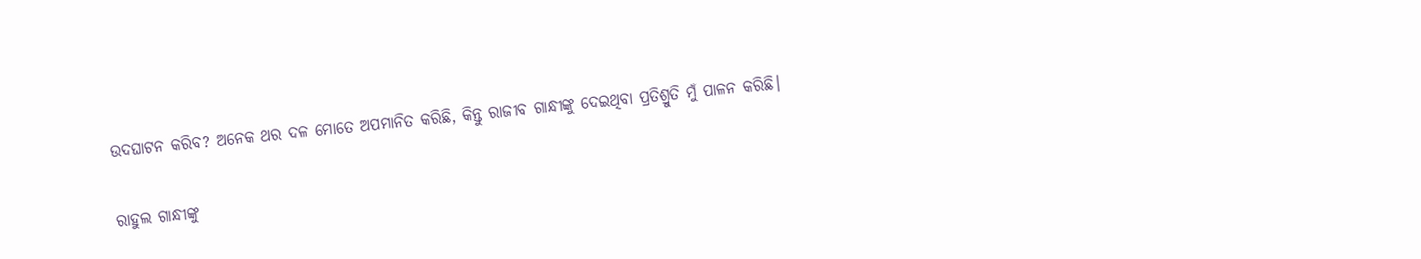ଉଦଘାଟନ କରିବ? ଅନେକ ଥର ଦଳ ମୋତେ ଅପମାନିତ କରିଛି, କିନ୍ତୁ ରାଜୀବ ଗାନ୍ଧୀଙ୍କୁ ଦେଇଥିବା ପ୍ରତିଶ୍ରୁତି ମୁଁ ପାଳନ କରିଛି।

ରାହୁଲ ଗାନ୍ଧୀଙ୍କୁ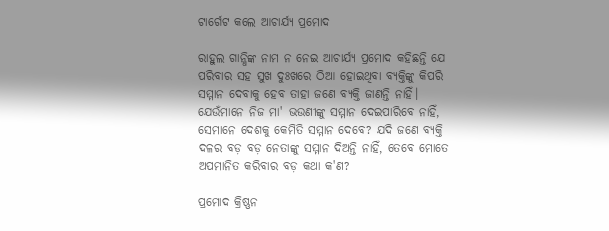ଟାର୍ଗେଟ କଲେ ଆଚାର୍ଯ୍ୟ ପ୍ରମୋଦ

ରାହୁଲ ଗାନ୍ଧିଙ୍କ ନାମ ନ ନେଇ ଆଚାର୍ଯ୍ୟ ପ୍ରମୋଦ କହିଛନ୍ତି ଯେ ପରିବାର ସହ ସୁଖ ଦୁଃଖରେ ଠିଆ ହୋଇଥିବା ବ୍ୟକ୍ତିଙ୍କୁ କିପରି ସମ୍ମାନ ଦେବାକୁ ହେବ ତାହା ଜଣେ ବ୍ୟକ୍ତି ଜାଣନ୍ତି ନାହିଁ। ଯେଉଁମାନେ ନିଜ ମା' ଭଉଣୀଙ୍କୁ ସମ୍ମାନ ଦେଇପାରିବେ ନାହିଁ, ସେମାନେ ଦେଶକୁ କେମିତି ସମ୍ମାନ ଦେବେ? ଯଦି ଜଣେ ବ୍ୟକ୍ତି ଦଳର ବଡ଼ ବଡ଼ ନେତାଙ୍କୁ ସମ୍ମାନ ଦିଅନ୍ତି ନାହିଁ, ତେବେ ମୋତେ ଅପମାନିତ କରିବାର ବଡ଼ କଥା କ'ଣ?

ପ୍ରମୋଦ କ୍ରିଷ୍ଣନ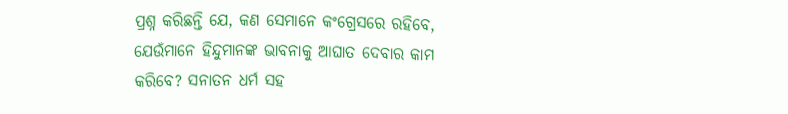ପ୍ରଶ୍ନ କରିଛନ୍ତି ଯେ, କଣ ସେମାନେ କଂଗ୍ରେସରେ ରହିବେ, ଯେଉଁମାନେ ହିନ୍ଦୁମାନଙ୍କ ଭାବନାକୁ ଆଘାତ ଦେବାର କାମ କରିବେ? ସନାତନ ଧର୍ମ ସହ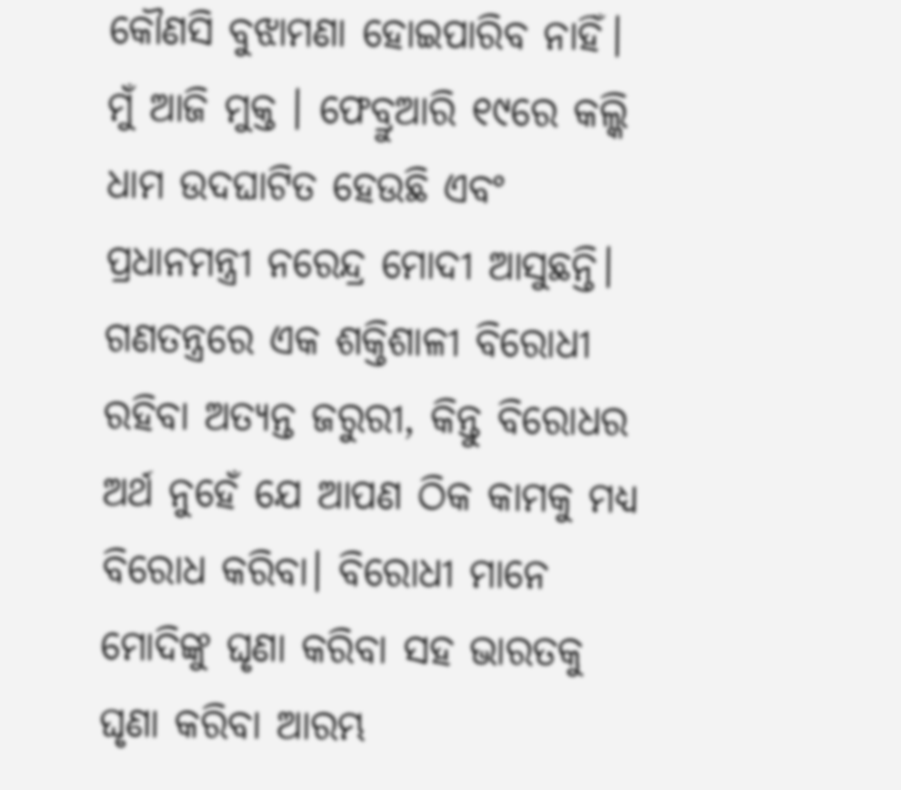କୌଣସି ବୁଝାମଣା ହୋଇପାରିବ ନାହିଁ। ମୁଁ ଆଜି ମୁକ୍ତ । ଫେବ୍ରୁଆରି ୧୯ରେ କଲ୍କି ଧାମ ଉଦଘାଟିତ ହେଉଛି ଏବଂ ପ୍ରଧାନମନ୍ତ୍ରୀ ନରେନ୍ଦ୍ର ମୋଦୀ ଆସୁଛନ୍ତି। ଗଣତନ୍ତ୍ରରେ ଏକ ଶକ୍ତିଶାଳୀ ବିରୋଧୀ ରହିବା ଅତ୍ୟନ୍ତ ଜରୁରୀ, କିନ୍ତୁ ବିରୋଧର ଅର୍ଥ ନୁହେଁ ଯେ ଆପଣ ଠିକ କାମକୁ ମଧ୍ୟ  ବିରୋଧ କରିବା। ବିରୋଧୀ ମାନେ ମୋଦିଙ୍କୁ ଘୃଣା କରିବା ସହ ଭାରତକୁ ଘୃଣା କରିବା ଆରମ୍ଭ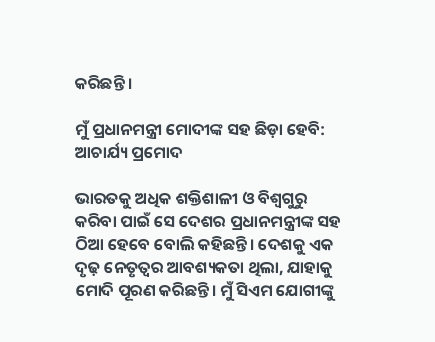କରିଛନ୍ତି ।

ମୁଁ ପ୍ରଧାନମନ୍ତ୍ରୀ ମୋଦୀଙ୍କ ସହ ଛିଡ଼ା ହେବି: ଆଚାର୍ଯ୍ୟ ପ୍ରମୋଦ

ଭାରତକୁ ଅଧିକ ଶକ୍ତିଶାଳୀ ଓ ବିଶ୍ୱଗୁରୁ କରିବା ପାଇଁ ସେ ଦେଶର ପ୍ରଧାନମନ୍ତ୍ରୀଙ୍କ ସହ ଠିଆ ହେବେ ବୋଲି କହିଛନ୍ତି। ଦେଶକୁ ଏକ ଦୃଢ଼ ନେତୃତ୍ୱର ଆବଶ୍ୟକତା ଥିଲା, ଯାହାକୁ ମୋଦି ପୂରଣ କରିଛନ୍ତି। ମୁଁ ସିଏମ ଯୋଗୀଙ୍କୁ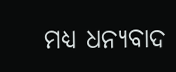ମଧ୍ୟ ଧନ୍ୟବାଦ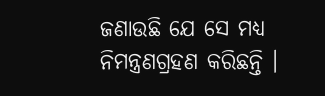ଜଣାଉଛି ଯେ ସେ ମଧ୍ୟ ନିମନ୍ତ୍ରଣଗ୍ରହଣ କରିଛନ୍ତି ।